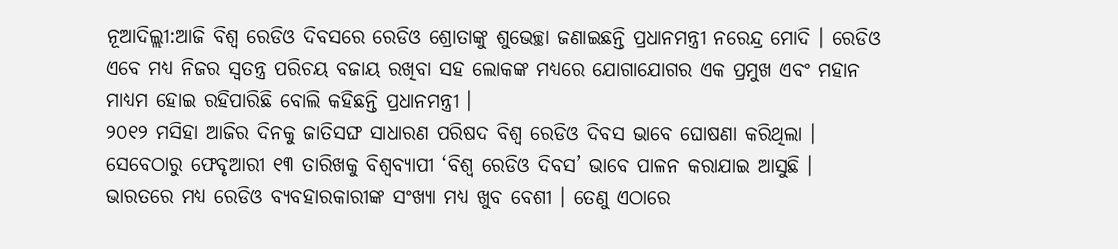ନୂଆଦିଲ୍ଲୀ:ଆଜି ବିଶ୍ବ ରେଡିଓ ଦିବସରେ ରେଡିଓ ଶ୍ରୋତାଙ୍କୁ ଶୁଭେଚ୍ଛା ଜଣାଇଛନ୍ତି ପ୍ରଧାନମନ୍ତ୍ରୀ ନରେନ୍ଦ୍ର ମୋଦି । ରେଡିଓ ଏବେ ମଧ୍ୟ ନିଜର ସ୍ବତନ୍ତ୍ର ପରିଚୟ ବଜାୟ ରଖିବା ସହ ଲୋକଙ୍କ ମଧ୍ୟରେ ଯୋଗାଯୋଗର ଏକ ପ୍ରମୁଖ ଏବଂ ମହାନ ମାଧ୍ୟମ ହୋଇ ରହିପାରିଛି ବୋଲି କହିଛନ୍ତି ପ୍ରଧାନମନ୍ତ୍ରୀ ।
୨୦୧୨ ମସିହା ଆଜିର ଦିନକୁ ଜାତିସଙ୍ଘ ସାଧାରଣ ପରିଷଦ ବିଶ୍ବ ରେଡିଓ ଦିବସ ଭାବେ ଘୋଷଣା କରିଥିଲା । ସେବେଠାରୁ ଫେବୃଆରୀ ୧୩ ତାରିଖକୁ ବିଶ୍ବବ୍ୟାପୀ ‘ବିଶ୍ବ ରେଡିଓ ଦିବସ’ ଭାବେ ପାଳନ କରାଯାଇ ଆସୁଛି । ଭାରତରେ ମଧ୍ୟ ରେଡିଓ ବ୍ୟବହାରକାରୀଙ୍କ ସଂଖ୍ୟା ମଧ୍ୟ ଖୁବ ବେଶୀ । ତେଣୁ ଏଠାରେ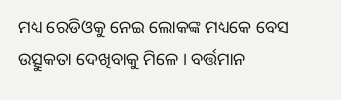ମଧ୍ୟ ରେଡିଓକୁ ନେଇ ଲୋକଙ୍କ ମଧ୍ୟକେ ବେସ ଉତ୍ସୁକତା ଦେଖିବାକୁ ମିଳେ । ବର୍ତ୍ତମାନ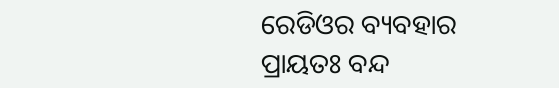ରେଡିଓର ବ୍ୟବହାର ପ୍ରାୟତଃ ବନ୍ଦ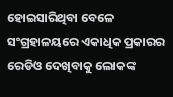ହୋଇସାରିଥିବା ବେଳେ ସଂଗ୍ରହାଳୟରେ ଏକାଧିକ ପ୍ରକାରର ରେଡିଓ ଦେଖିବାକୁ ଲୋକଙ୍କ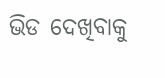ଭିଡ ଦେଖିବାକୁ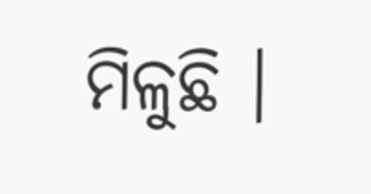ମିଳୁଛି ।